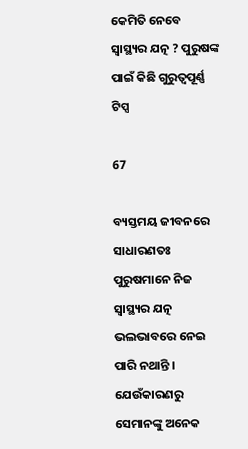କେମିତି ନେବେ ସ୍ୱାସ୍ଥ୍ୟର ଯତ୍ନ ? ପୁରୁଷଙ୍କ ପାଇଁ କିଛି ଗୁରୁତ୍ୱପୂର୍ଣ୍ଣ ଟିପ୍ସ

67

ବ୍ୟସ୍ତମୟ ଜୀବନରେ ସାଧାରଣତଃ ପୁରୁଷମାନେ ନିଜ ସ୍ୱାସ୍ଥ୍ୟର ଯତ୍ନ ଭଲଭାବରେ ନେଇ ପାରି ନଥାନ୍ତି । ଯେଉଁକାରଣରୁ ସେମାନଙ୍କୁ ଅନେକ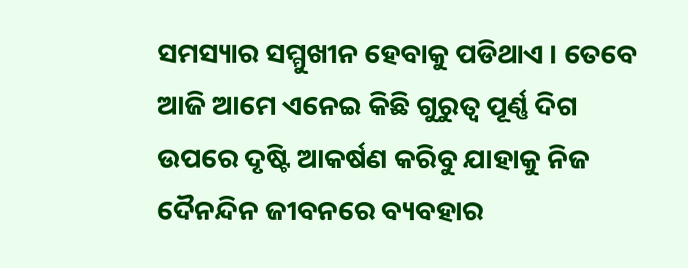ସମସ୍ୟାର ସମ୍ମୁଖୀନ ହେବାକୁ ପଡିଥାଏ । ତେବେ ଆଜି ଆମେ ଏନେଇ କିଛି ଗୁରୁତ୍ୱ ପୂର୍ଣ୍ଣ ଦିଗ ଉପରେ ଦୃଷ୍ଟି ଆକର୍ଷଣ କରିବୁ ଯାହାକୁ ନିଜ ଦୈନନ୍ଦିନ ଜୀବନରେ ବ୍ୟବହାର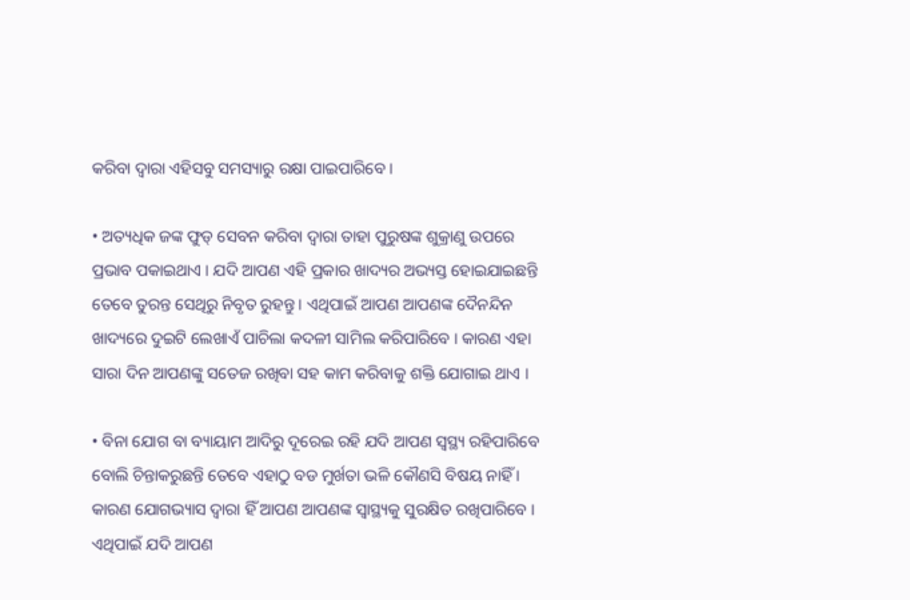କରିବା ଦ୍ୱାରା ଏହିସବୁ ସମସ୍ୟାରୁ ରକ୍ଷା ପାଇପାରିବେ ।

• ଅତ୍ୟଧିକ ଜଙ୍କ ଫୁଡ୍ ସେବନ କରିବା ଦ୍ୱାରା ତାହା ପୁରୁଷଙ୍କ ଶୁକ୍ରାଣୁ ଉପରେ ପ୍ରଭାବ ପକାଇଥାଏ । ଯଦି ଆପଣ ଏହି ପ୍ରକାର ଖାଦ୍ୟର ଅଭ୍ୟସ୍ତ ହୋଇଯାଇଛନ୍ତି ତେବେ ତୁରନ୍ତ ସେଥିରୁ ନିବୃତ ରୁହନ୍ତୁ । ଏଥିପାଇଁ ଆପଣ ଆପଣଙ୍କ ଦୈନନ୍ଦିନ ଖାଦ୍ୟରେ ଦୁଇଟି ଲେଖାଏଁ ପାଚିଲା କଦଳୀ ସାମିଲ କରିପାରିବେ । କାରଣ ଏହା ସାରା ଦିନ ଆପଣଙ୍କୁ ସତେଜ ରଖିବା ସହ କାମ କରିବାକୁ ଶକ୍ତି ଯୋଗାଇ ଥାଏ ।

• ବିନା ଯୋଗ ବା ବ୍ୟାୟାମ ଆଦିରୁ ଦୂରେଇ ରହି ଯଦି ଆପଣ ସ୍ୱସ୍ଥ୍ୟ ରହିପାରିବେ ବୋଲି ଚିନ୍ତାକରୁଛନ୍ତି ତେବେ ଏହାଠୁ ବଡ ମୁର୍ଖତା ଭଳି କୌଣସି ବିଷୟ ନାହିଁ । କାରଣ ଯୋଗଭ୍ୟାସ ଦ୍ୱାରା ହିଁ ଆପଣ ଆପଣଙ୍କ ସ୍ୱାସ୍ଥ୍ୟକୁ ସୁରକ୍ଷିତ ରଖିପାରିବେ । ଏଥିପାଇଁ ଯଦି ଆପଣ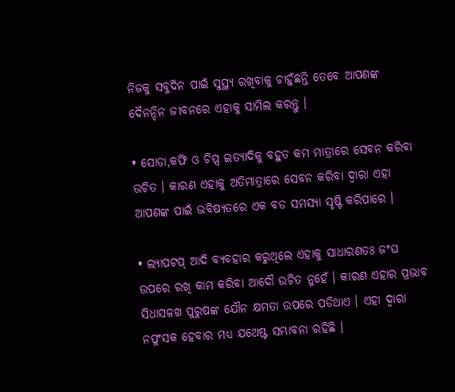ନିଜକୁ ସବୁଦିନ ପାଇଁ ସୁସ୍ଥ୍ୟ ରଖିବାକୁ ଚାହୁଁଛନ୍ତି ତେବେ ଆପଣଙ୍କ ଦୈନନ୍ଦିନ ଜୀବନରେ ଏହାକୁ ସାମିଲ କରନ୍ତୁ ।

• ସୋଡା,କଫି ଓ ଚିପ୍ସ ଇତ୍ୟାଦିକୁ ବହୁତ କମ ମାତ୍ରାରେ ସେବନ କରିବା ଉଚିତ । କାରଣ ଏହାକୁ ଅତିମାତ୍ରାରେ ସେବନ କରିବା ଦ୍ୱାରା ଏହା ଆପଣଙ୍କ ପାଇଁ ଭବିଷ୍ୟତରେ ଏକ ବଡ ସମସ୍ୟା ସୃଷ୍ଟି କରିପାରେ ।

• ଲ୍ୟାପଟପ୍ ଆଦି ବ୍ୟବହାର କରୁଥିଲେ ଏହାକୁ ସାଧାରଣତଃ ଜଂଘ ଉପରେ ରଖି କାମ କରିବା ଆଦୌ ଉଚିତ ନୁହେଁ । କାରଣ ଏହାର ପ୍ରଭାବ ସିଧାସଳଖ ପୁରୁଷଙ୍କ ଯୌନ କ୍ଷମତା ଉପରେ ପଡିଥାଏ । ଏହା ଦ୍ୱାରା ନପୁଂସକ ହେବାର ମଧ୍ୟ ଯଥେଷ୍ଟ ସମ୍ଭାବନା ରହିଛି ।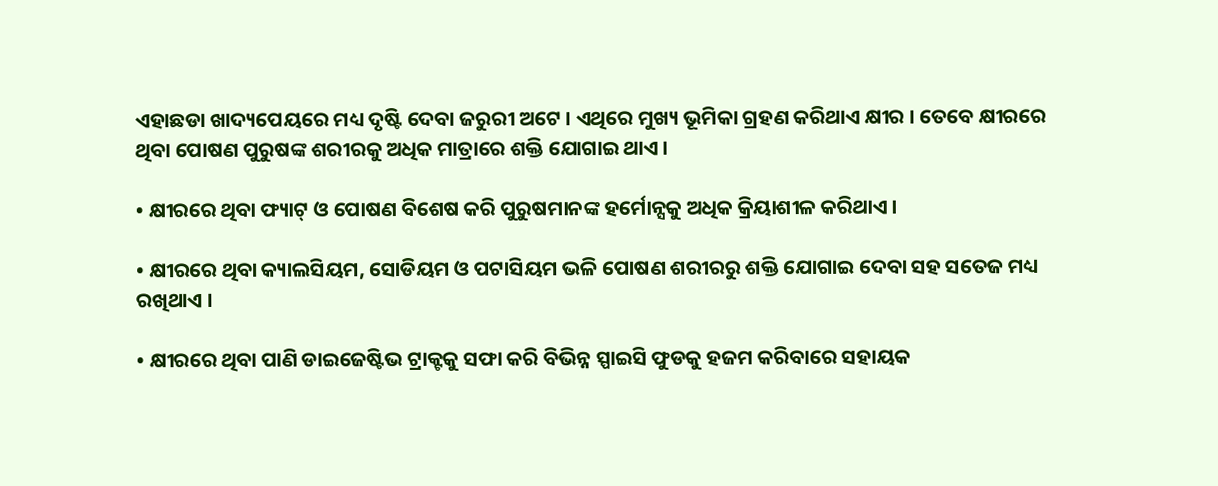ଏହାଛଡା ଖାଦ୍ୟପେୟରେ ମଧ୍ୟ ଦୃଷ୍ଟି ଦେବା ଜରୁରୀ ଅଟେ । ଏଥିରେ ମୁଖ୍ୟ ଭୂମିକା ଗ୍ରହଣ କରିଥାଏ କ୍ଷୀର । ତେବେ କ୍ଷୀରରେ ଥିବା ପୋଷଣ ପୁରୁଷଙ୍କ ଶରୀରକୁ ଅଧିକ ମାତ୍ରାରେ ଶକ୍ତି ଯୋଗାଇ ଥାଏ ।

• କ୍ଷୀରରେ ଥିବା ଫ୍ୟାଟ୍ ଓ ପୋଷଣ ବିଶେଷ କରି ପୁରୁଷମାନଙ୍କ ହର୍ମୋନ୍ସକୁ ଅଧିକ କ୍ରିୟାଶୀଳ କରିଥାଏ ।

• କ୍ଷୀରରେ ଥିବା କ୍ୟାଲସିୟମ, ସୋଡିୟମ ଓ ପଟାସିୟମ ଭଳି ପୋଷଣ ଶରୀରରୁ ଶକ୍ତି ଯୋଗାଇ ଦେବା ସହ ସତେଜ ମଧ୍ୟ ରଖିଥାଏ ।

• କ୍ଷୀରରେ ଥିବା ପାଣି ଡାଇଜେଷ୍ଟିଭ ଟ୍ରାକ୍ଟକୁ ସଫା କରି ବିଭିନ୍ନ ସ୍ପାଇସି ଫୁଡକୁ ହଜମ କରିବାରେ ସହାୟକ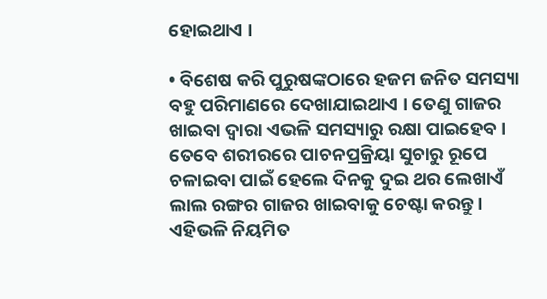ହୋଇଥାଏ ।

• ବିଶେଷ କରି ପୁରୁଷଙ୍କଠାରେ ହଜମ ଜନିତ ସମସ୍ୟା ବହୁ ପରିମାଣରେ ଦେଖାଯାଇଥାଏ । ତେଣୁ ଗାଜର ଖାଇବା ଦ୍ୱାରା ଏଭଳି ସମସ୍ୟାରୁ ରକ୍ଷା ପାଇହେବ । ତେବେ ଶରୀରରେ ପାଚନପ୍ରକ୍ରିୟା ସୁଚାରୁ ରୂପେ ଚଳାଇବା ପାଇଁ ହେଲେ ଦିନକୁ ଦୁଇ ଥର ଲେଖାଏଁ ଲାଲ ରଙ୍ଗର ଗାଜର ଖାଇବାକୁ ଚେଷ୍ଟା କରନ୍ତୁ । ଏହିଭଳି ନିୟମିତ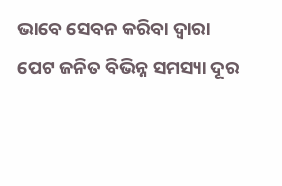ଭାବେ ସେବନ କରିବା ଦ୍ୱାରା ପେଟ ଜନିତ ବିଭିନ୍ନ ସମସ୍ୟା ଦୂର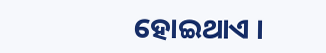ହୋଇଥାଏ ।